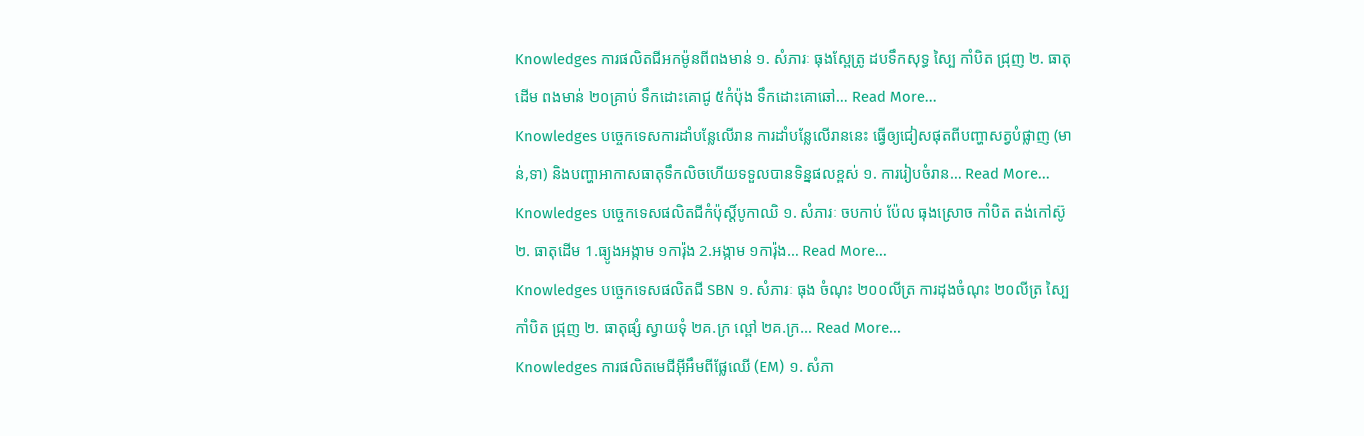Knowledges ការផលិតជីអកម៉ូនពីពងមាន់ ១. សំភារៈ ធុងស្ពែត្រូ ដបទឹកសុទ្ធ ស្បៃ កាំបិត ជ្រុញ ២. ធាតុដើម ពងមាន់ ២០គ្រាប់ ទឹកដោះគោជូ ៥កំប៉ុង ទឹកដោះគោឆៅ… Read More...
Knowledges បច្ចេកទេសការដាំបន្លែលើរាន ការដាំបន្លែលើរាននេះ ធ្វើឲ្យជៀសផុតពីបញ្ហាសត្វបំផ្លាញ (មាន់,ទា) និងបញ្ហាអាកាសធាតុទឹកលិចហើយទទួលបានទិន្នផលខ្ពស់ ១. ការរៀបចំរាន… Read More...
Knowledges បច្ចេកទេសផលិតជីកំប៉ុស្ដិ៍បូកាឈិ ១. សំភារៈ ចបកាប់ ប៉ែល ធុងស្រោច កាំបិត តង់កៅស៊ូ ២. ធាតុដើម 1.ធ្យូងអង្កាម ១ការ៉ុង 2.អង្កាម ១ការ៉ុង… Read More...
Knowledges បច្ចេកទេសផលិតជី SBN ១. សំភារៈ ធុង ចំណុះ ២០០លីត្រ ការដុងចំណុះ ២០លីត្រ ស្បៃ កាំបិត ជ្រុញ ២. ធាតុផ្សំ ស្វាយទុំ ២គ.ក្រ ល្ពៅ ២គ.ក្រ… Read More...
Knowledges ការផលិតមេជីអ៊ីអឹមពីផ្លែឈើ (EM) ១. សំភា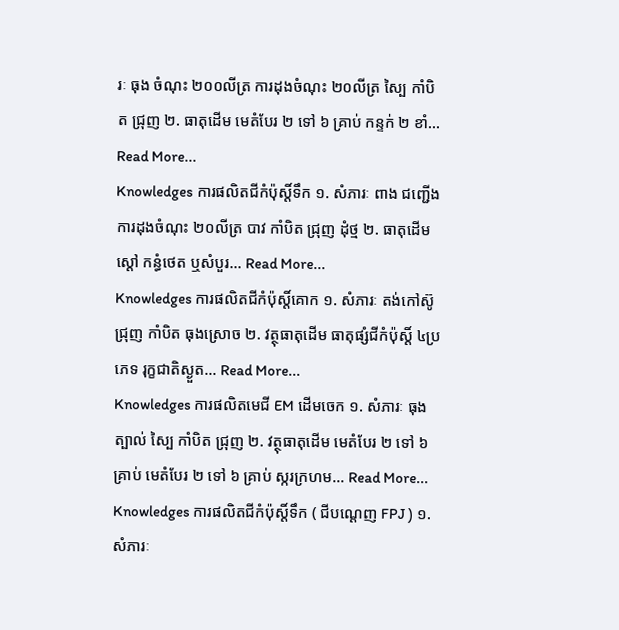រៈ ធុង ចំណុះ ២០០លីត្រ ការដុងចំណុះ ២០លីត្រ ស្បៃ កាំបិត ជ្រុញ ២. ធាតុដើម មេតំបែរ ២ ទៅ ៦ គ្រាប់ កន្ទក់ ២ ខាំ… Read More...
Knowledges ការផលិតជីកំប៉ុស្ដិ៍ទឹក ១. សំភារៈ ពាង ជញ្ជើង ការដុងចំណុះ ២០លីត្រ បាវ កាំបិត ជ្រុញ ដុំថ្ម ២. ធាតុដើម ស្ដៅ កន្ធំថេត ឬសំបួរ… Read More...
Knowledges ការផលិតជីកំប៉ុស្ដិ៍គោក ១. សំភារៈ តង់កៅស៊ូ ជ្រុញ កាំបិត ធុងស្រោច ២. វត្ថុធាតុដើម ធាតុផ្សំជីកំប៉ុស្ដិ៍ ៤ប្រភេទ រុក្ខជាតិស្ងួត… Read More...
Knowledges ការផលិតមេជី EM ដើមចេក ១. សំភារៈ ធុង ត្បាល់ ស្បៃ កាំបិត ជ្រុញ ២. វត្ថុធាតុដើម មេតំបែរ ២ ទៅ ៦ គ្រាប់ មេតំបែរ ២ ទៅ ៦ គ្រាប់ ស្ករក្រហម… Read More...
Knowledges ការផលិតជីកំប៉ុស្ដិ៍ទឹក ( ជីបណ្ដេញ FPJ ) ១. សំភារៈ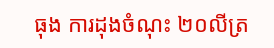ធុង ការដុងចំណុះ ២០លីត្រ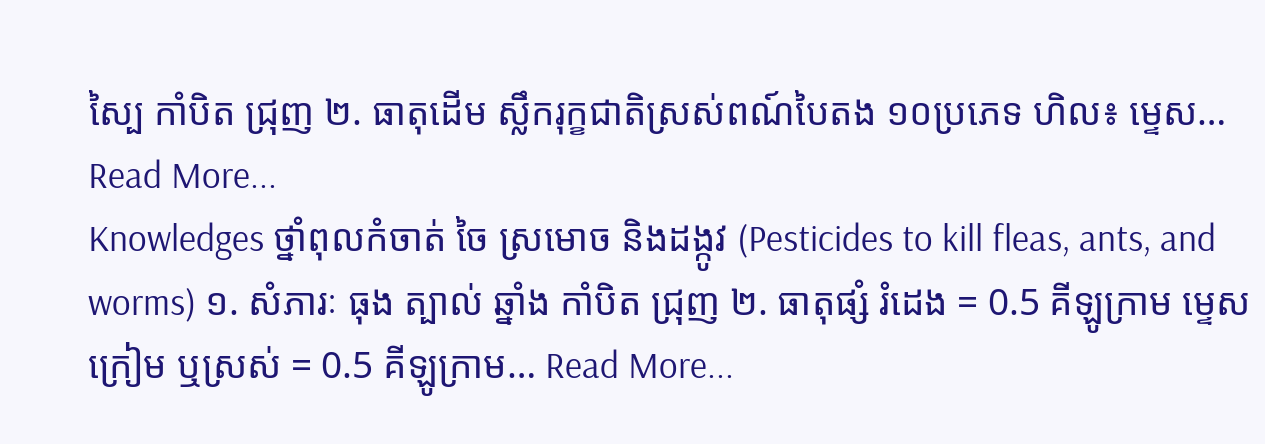ស្បៃ កាំបិត ជ្រុញ ២. ធាតុដើម ស្លឹករុក្ខជាតិស្រស់ពណ៍បៃតង ១០ប្រភេទ ហិល៖ ម្ទេស… Read More...
Knowledges ថ្នាំពុលកំចាត់ ចៃ ស្រមោច និងដង្កូវ (Pesticides to kill fleas, ants, and worms) ១. សំភារៈ ធុង ត្បាល់ ឆ្នាំង កាំបិត ជ្រុញ ២. ធាតុផ្សំ រំដេង = 0.5 គីឡូក្រាម ម្ទេសក្រៀម ឬស្រស់ = 0.5 គីឡូក្រាម… Read More...